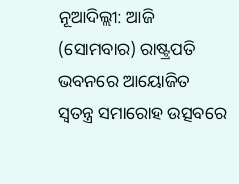ନୂଆଦିଲ୍ଲୀ: ଆଜି (ସୋମବାର) ରାଷ୍ଟ୍ରପତି ଭବନରେ ଆୟୋଜିତ ସ୍ବତନ୍ତ୍ର ସମାରୋହ ଉତ୍ସବରେ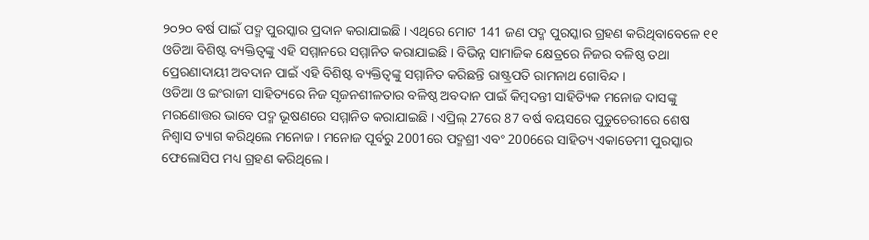୨୦୨୦ ବର୍ଷ ପାଇଁ ପଦ୍ମ ପୁରସ୍କାର ପ୍ରଦାନ କରାଯାଇଛି । ଏଥିରେ ମୋଟ 141 ଜଣ ପଦ୍ମ ପୁରସ୍କାର ଗ୍ରହଣ କରିଥିବାବେଳେ ୧୧ ଓଡିଆ ବିଶିଷ୍ଟ ବ୍ୟକ୍ତିତ୍ବଙ୍କୁ ଏହି ସମ୍ମାନରେ ସମ୍ମାନିତ କରାଯାଇଛି । ବିଭିନ୍ନ ସାମାଜିକ କ୍ଷେତ୍ରରେ ନିଜର ବଳିଷ୍ଠ ତଥା ପ୍ରେରଣାଦାୟୀ ଅବଦାନ ପାଇଁ ଏହି ବିଶିଷ୍ଟ ବ୍ୟକ୍ତିତ୍ବଙ୍କୁ ସମ୍ମାନିତ କରିଛନ୍ତି ରାଷ୍ଟ୍ରପତି ରାମନାଥ ଗୋବିନ୍ଦ ।
ଓଡିଆ ଓ ଇଂରାଜୀ ସାହିତ୍ୟରେ ନିଜ ସୃଜନଶୀଳତାର ବଳିଷ୍ଠ ଅବଦାନ ପାଇଁ କିମ୍ବଦନ୍ତୀ ସାହିତ୍ୟିକ ମନୋଜ ଦାସଙ୍କୁ ମରଣୋତ୍ତର ଭାବେ ପଦ୍ମ ଭୂଷଣରେ ସମ୍ମାନିତ କରାଯାଇଛି । ଏପ୍ରିଲ୍ 27ରେ 87 ବର୍ଷ ବୟସରେ ପୁଡୁଚେରୀରେ ଶେଷ ନିଶ୍ବାସ ତ୍ୟାଗ କରିଥିଲେ ମନୋଜ । ମନୋଜ ପୂର୍ବରୁ 2001ରେ ପଦ୍ମଶ୍ରୀ ଏବଂ 2006ରେ ସାହିତ୍ୟ ଏକାଡେମୀ ପୁରସ୍କାର ଫେଲୋସିପ ମଧ୍ୟ ଗ୍ରହଣ କରିଥିଲେ ।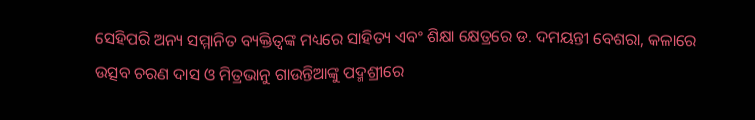ସେହିପରି ଅନ୍ୟ ସମ୍ମାନିତ ବ୍ୟକ୍ତିତ୍ବଙ୍କ ମଧ୍ୟରେ ସାହିତ୍ୟ ଏବଂ ଶିକ୍ଷା କ୍ଷେତ୍ରରେ ଡ. ଦମୟନ୍ତୀ ବେଶରା, କଳାରେ ଉତ୍ସବ ଚରଣ ଦାସ ଓ ମିତ୍ରଭାନୁ ଗାଉନ୍ତିଆଙ୍କୁ ପଦ୍ମଶ୍ରୀରେ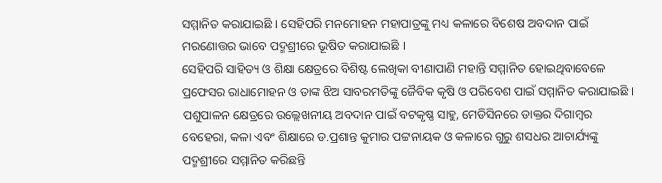ସମ୍ମାନିତ କରାଯାଇଛି । ସେହିପରି ମନମୋହନ ମହାପାତ୍ରଙ୍କୁ ମଧ୍ୟ କଳାରେ ବିଶେଷ ଅବଦାନ ପାଇଁ ମରଣୋତ୍ତର ଭାବେ ପଦ୍ମଶ୍ରୀରେ ଭୂଷିତ କରାଯାଇଛି ।
ସେହିପରି ସାହିତ୍ୟ ଓ ଶିକ୍ଷା କ୍ଷେତ୍ରରେ ବିଶିଷ୍ଟ ଲେଖିକା ବୀଣାପାଣି ମହାନ୍ତି ସମ୍ମାନିତ ହୋଇଥିବାବେଳେ ପ୍ରଫେସର ରାଧାମୋହନ ଓ ତାଙ୍କ ଝିଅ ସାବରମତିଙ୍କୁ ଜୈବିକ କୃଷି ଓ ପରିବେଶ ପାଇଁ ସମ୍ମାନିତ କରାଯାଇଛି । ପଶୁପାଳନ କ୍ଷେତ୍ରରେ ଉଲ୍ଲେଖନୀୟ ଅବଦାନ ପାଇଁ ବଟକୃଷ୍ଣ ସାହୁ, ମେଡିସିନରେ ଡାକ୍ତର ଦିଗାମ୍ବର ବେହେରା, କଳା ଏବଂ ଶିକ୍ଷାରେ ଡ.ପ୍ରଶାନ୍ତ କୁମାର ପଟ୍ଟନାୟକ ଓ କଳାରେ ଗୁରୁ ଶସଧର ଆଚାର୍ଯ୍ୟଙ୍କୁ ପଦ୍ମଶ୍ରୀରେ ସମ୍ମାନିତ କରିଛନ୍ତି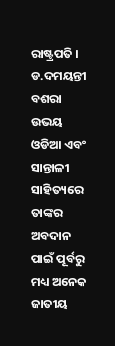ରାଷ୍ଟ୍ରପତି ।
ଡ.ଦମୟନ୍ତୀ ବଶରା ଉଭୟ ଓଡିଆ ଏବଂ ସାନ୍ତାଳୀ ସାହିତ୍ୟରେ ତାଙ୍କର ଅବଦାନ ପାଇଁ ପୂର୍ବରୁ ମଧ୍ୟ ଅନେକ ଜାତୀୟ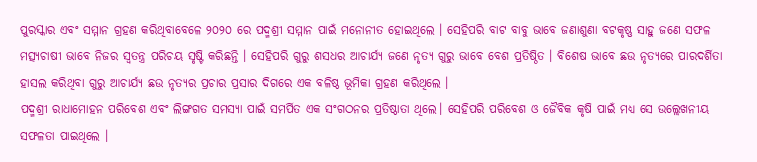ପୁରସ୍କାର ଏବଂ ସମ୍ମାନ ଗ୍ରହଣ କରିଥିବାବେଳେ ୨୦୨୦ ରେ ପଦ୍ମଶ୍ରୀ ସମ୍ମାନ ପାଇଁ ମନୋନୀତ ହୋଇଥିଲେ । ସେହିପରି ବାଟ ବାବୁ ଭାବେ ଜଣାଶୁଣା ବଟକୃଷ୍ଣ ସାହୁ ଜଣେ ସଫଳ ମତ୍ସ୍ୟଚାଷୀ ଭାବେ ନିଜର ସ୍ବତନ୍ତ୍ର ପରିଚୟ ସୃଷ୍ଟି କରିଛନ୍ତି । ସେହିପରି ଗୁରୁ ଶସଧର ଆଚାର୍ଯ୍ୟ ଜଣେ ନୃତ୍ୟ ଗୁରୁ ଭାବେ ବେଶ ପ୍ରତିଷ୍ଠିତ । ବିଶେଷ ଭାବେ ଛଉ ନୃତ୍ୟରେ ପାରଦର୍ଶିତା ହାସଲ କରିଥିବା ଗୁରୁ ଆଚାର୍ଯ୍ୟ ଛଉ ନୃତ୍ୟର ପ୍ରଚାର ପ୍ରସାର ଦିଗରେ ଏକ ବଳିଷ୍ଠ ଭୂମିକା ଗ୍ରହଣ କରିଥିଲେ ।
ପଦ୍ମଶ୍ରୀ ରାଧାମୋହନ ପରିବେଶ ଏବଂ ଲିଙ୍ଗଗତ ସମସ୍ୟା ପାଇଁ ସମର୍ପିତ ଏକ ସଂଗଠନର ପ୍ରତିଷ୍ଠାତା ଥିଲେ। ସେହିପରି ପରିବେଶ ଓ ଜୈବିକ କୃଷି ପାଇଁ ମଧ୍ୟ ସେ ଉଲ୍ଲେଖନୀୟ ସଫଳତା ପାଇଥିଲେ ।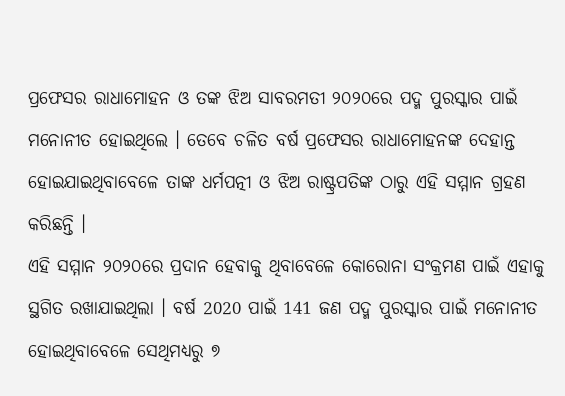ପ୍ରଫେସର ରାଧାମୋହନ ଓ ତଙ୍କ ଝିଅ ସାବରମତୀ ୨୦୨୦ରେ ପଦ୍ମ ପୁରସ୍କାର ପାଇଁ ମନୋନୀତ ହୋଇଥିଲେ । ତେବେ ଚଳିତ ବର୍ଷ ପ୍ରଫେସର ରାଧାମୋହନଙ୍କ ଦେହାନ୍ତ ହୋଇଯାଇଥିବାବେଳେ ତାଙ୍କ ଧର୍ମପତ୍ନୀ ଓ ଝିଅ ରାଷ୍ଟ୍ରପତିଙ୍କ ଠାରୁ ଏହି ସମ୍ମାନ ଗ୍ରହଣ କରିଛନ୍ତି ।
ଏହି ସମ୍ମାନ ୨୦୨୦ରେ ପ୍ରଦାନ ହେବାକୁ ଥିବାବେଳେ କୋରୋନା ସଂକ୍ରମଣ ପାଇଁ ଏହାକୁ ସ୍ଥଗିତ ରଖାଯାଇଥିଲା । ବର୍ଷ 2020 ପାଇଁ 141 ଜଣ ପଦ୍ମ ପୁରସ୍କାର ପାଇଁ ମନୋନୀତ ହୋଇଥିବାବେଳେ ସେଥିମଧ୍ୟରୁ ୭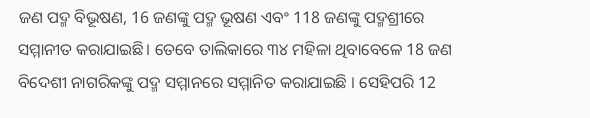ଜଣ ପଦ୍ମ ବିଭୂଷଣ, 16 ଜଣଙ୍କୁ ପଦ୍ମ ଭୂଷଣ ଏବଂ 118 ଜଣଙ୍କୁ ପଦ୍ମଶ୍ରୀରେ ସମ୍ମାନୀତ କରାଯାଇଛି। ତେବେ ତାଲିକାରେ ୩୪ ମହିଳା ଥିବାବେଳେ 18 ଜଣ ବିଦେଶୀ ନାଗରିକଙ୍କୁ ପଦ୍ମ ସମ୍ମାନରେ ସମ୍ମାନିତ କରାଯାଇଛି । ସେହିପରି 12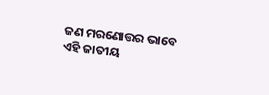ଜଣ ମରଣୋତ୍ତର ଭାବେ ଏହି ଜାତୀୟ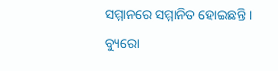ସମ୍ମାନରେ ସମ୍ମାନିତ ହୋଇଛନ୍ତି ।
ବ୍ୟୁରୋ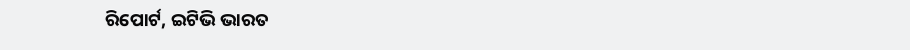ରିପୋର୍ଟ, ଇଟିଭି ଭାରତ